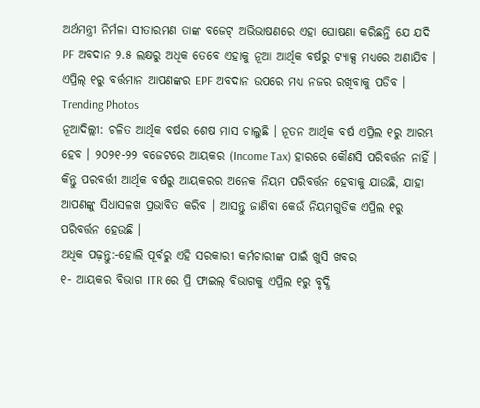ଅର୍ଥମନ୍ତ୍ରୀ ନିର୍ମଳା ସୀତାରମଣ ତାଙ୍କ ବଜେଟ୍ ଅଭିଭାଷଣରେ ଏହା ଘୋଷଣା କରିଛନ୍ତି ଯେ ଯଦି PF ଅବଦାନ ୨.୫ ଲକ୍ଷରୁ ଅଧିକ ତେବେ ଏହାକୁ ନୂଆ ଆର୍ଥିକ ବର୍ଷରୁ ଟ୍ୟାକ୍ସ ମଧ୍ୟରେ ଅଣାଯିବ । ଏପ୍ରିଲ୍ ୧ରୁ ବର୍ତ୍ତମାନ ଆପଣଙ୍କର EPF ଅବଦାନ ଉପରେ ମଧ୍ୟ ନଜର ରଖିବାକୁ ପଡିବ ।
Trending Photos
ନୂଆଦିଲ୍ଲୀ: ଚଳିତ ଆର୍ଥିକ ବର୍ଷର ଶେଷ ମାସ ଚାଲୁଛି । ନୂତନ ଆର୍ଥିକ ବର୍ଷ ଏପ୍ରିଲ ୧ରୁ ଆରମ୍ଭ ହେବ । ୨୦୨୧-୨୨ ବଜେଟରେ ଆୟକର (Income Tax) ହାରରେ କୌଣସି ପରିବର୍ତ୍ତନ ନାହିଁ । କିନ୍ତୁ ପରବର୍ତ୍ତୀ ଆର୍ଥିକ ବର୍ଷରୁ ଆୟକରର ଅନେକ ନିୟମ ପରିବର୍ତ୍ତନ ହେବାକୁ ଯାଉଛି, ଯାହା ଆପଣଙ୍କୁ ସିଧାସଳଖ ପ୍ରଭାବିତ କରିବ । ଆସନ୍ତୁ ଜାଣିବା କେଉଁ ନିୟମଗୁଡିକ ଏପ୍ରିଲ ୧ରୁ ପରିବର୍ତ୍ତନ ହେଉଛି ।
ଅଧିକ ପଢ଼ନ୍ତୁ:-ହୋଲି ପୂର୍ବରୁ ଏହି ସରକାରୀ କର୍ମଚାରୀଙ୍କ ପାଇଁ ଖୁସି ଖବର
୧- ଆୟକର ବିଭାଗ ITR ରେ ପ୍ରି ଫାଇଲ୍ ବିଭାଗକୁ ଏପ୍ରିଲ ୧ରୁ ବୃଦ୍ଧି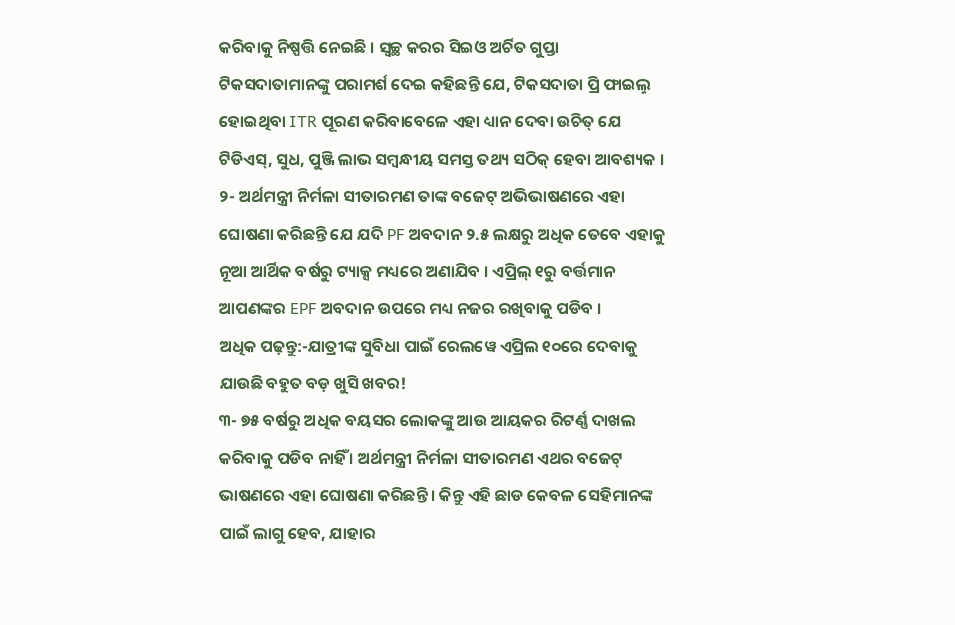କରିବାକୁ ନିଷ୍ପତ୍ତି ନେଇଛି । ସ୍ୱଚ୍ଛ କରର ସିଇଓ ଅର୍ଚିତ ଗୁପ୍ତା ଟିକସଦାତାମାନଙ୍କୁ ପରାମର୍ଶ ଦେଇ କହିଛନ୍ତି ଯେ, ଟିକସଦାତା ପ୍ରି ଫାଇଲ଼୍ ହୋଇଥିବା ITR ପୂରଣ କରିବାବେଳେ ଏହା ଧ୍ୟାନ ଦେବା ଉଚିତ୍ ଯେ ଟିଡିଏସ୍, ସୁଧ, ପୁଞ୍ଜି ଲାଭ ସମ୍ବନ୍ଧୀୟ ସମସ୍ତ ତଥ୍ୟ ସଠିକ୍ ହେବା ଆବଶ୍ୟକ ।
୨- ଅର୍ଥମନ୍ତ୍ରୀ ନିର୍ମଳା ସୀତାରମଣ ତାଙ୍କ ବଜେଟ୍ ଅଭିଭାଷଣରେ ଏହା ଘୋଷଣା କରିଛନ୍ତି ଯେ ଯଦି PF ଅବଦାନ ୨.୫ ଲକ୍ଷରୁ ଅଧିକ ତେବେ ଏହାକୁ ନୂଆ ଆର୍ଥିକ ବର୍ଷରୁ ଟ୍ୟାକ୍ସ ମଧ୍ୟରେ ଅଣାଯିବ । ଏପ୍ରିଲ୍ ୧ରୁ ବର୍ତ୍ତମାନ ଆପଣଙ୍କର EPF ଅବଦାନ ଉପରେ ମଧ୍ୟ ନଜର ରଖିବାକୁ ପଡିବ ।
ଅଧିକ ପଢ଼ନ୍ତୁ:-ଯାତ୍ରୀଙ୍କ ସୁବିଧା ପାଇଁ ରେଲୱେ ଏପ୍ରିଲ ୧୦ରେ ଦେବାକୁ ଯାଉଛି ବହୁତ ବଡ଼ ଖୁସି ଖବର!
୩- ୭୫ ବର୍ଷରୁ ଅଧିକ ବୟସର ଲୋକଙ୍କୁ ଆଉ ଆୟକର ରିଟର୍ଣ୍ଣ ଦାଖଲ କରିବାକୁ ପଡିବ ନାହିଁ । ଅର୍ଥମନ୍ତ୍ରୀ ନିର୍ମଳା ସୀତାରମଣ ଏଥର ବଜେଟ୍ ଭାଷଣରେ ଏହା ଘୋଷଣା କରିଛନ୍ତି । କିନ୍ତୁ ଏହି ଛାଡ କେବଳ ସେହିମାନଙ୍କ ପାଇଁ ଲାଗୁ ହେବ, ଯାହାର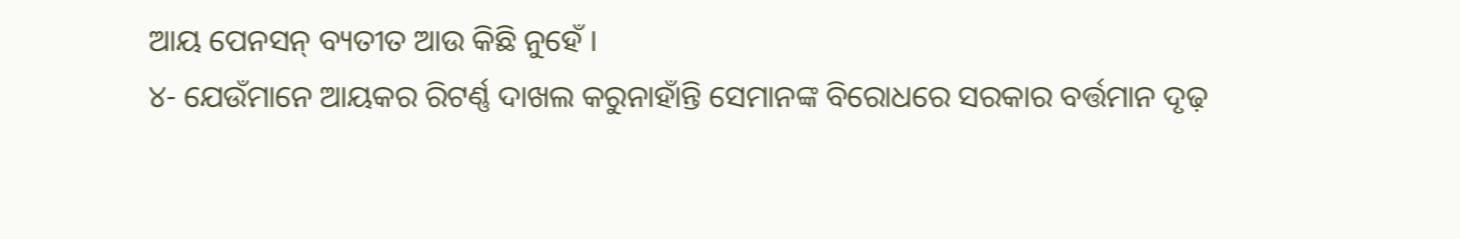ଆୟ ପେନସନ୍ ବ୍ୟତୀତ ଆଉ କିଛି ନୁହେଁ ।
୪- ଯେଉଁମାନେ ଆୟକର ରିଟର୍ଣ୍ଣ ଦାଖଲ କରୁନାହାଁନ୍ତି ସେମାନଙ୍କ ବିରୋଧରେ ସରକାର ବର୍ତ୍ତମାନ ଦୃଢ଼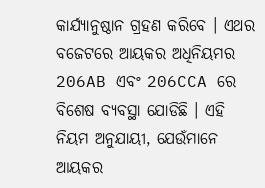କାର୍ଯ୍ୟାନୁଷ୍ଠାନ ଗ୍ରହଣ କରିବେ । ଏଥର ବଜେଟରେ ଆୟକର ଅଧିନିୟମର 206AB ଏବଂ 206CCA ରେ ବିଶେଷ ବ୍ୟବସ୍ଥା ଯୋଡିଛି । ଏହି ନିୟମ ଅନୁଯାୟୀ, ଯେଉଁମାନେ ଆୟକର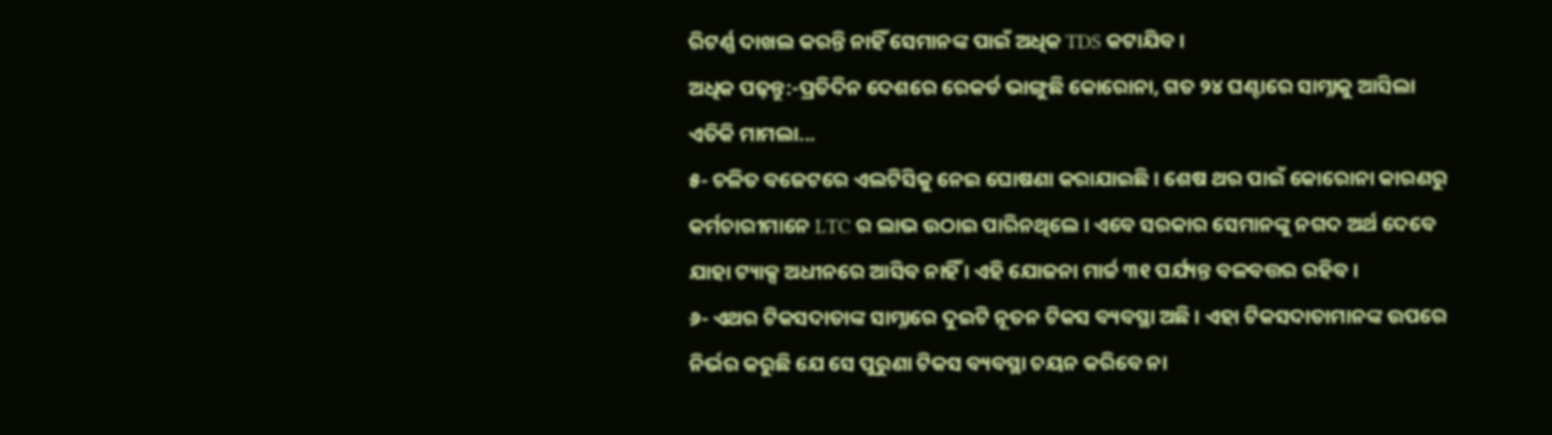ରିଟର୍ଣ୍ଣ ଦାଖଲ କରନ୍ତି ନାହିଁ ସେମାନଙ୍କ ପାଇଁ ଅଧିକ TDS କଟାଯିବ ।
ଅଧିକ ପଢ଼ନ୍ତୁ:-ପ୍ରତିଦିନ ଦେଶରେ ରେକର୍ଡ ଭାଙ୍ଗୁଛି କୋରୋନା, ଗତ ୨୪ ଘଣ୍ଟାରେ ସାମ୍ନାକୁ ଆସିଲା ଏତିକି ମାମଲା...
୫- ଚଳିତ ବଜେଟରେ ଏଲଟିସିକୁ ନେଇ ଘୋଷଣା କରାଯାଇଛି । ଶେଷ ଥର ପାଇଁ କୋରୋନା କାରଣରୁ କର୍ମଚାରୀମାନେ LTC ର ଲାଭ ଉଠାଇ ପାରିନଥିଲେ । ଏବେ ସରକାର ସେମାନଙ୍କୁ ନଗଦ ଅର୍ଥ ଦେବେ ଯାହା ଟ୍ୟାକ୍ସ ଅଧୀନରେ ଆସିବ ନାହିଁ । ଏହି ଯୋଜନା ମାର୍ଚ୍ଚ ୩୧ ପର୍ଯ୍ୟନ୍ତ ବଳବତ୍ତର ରହିବ ।
୬- ଏଥର ଟିକସଦାତାଙ୍କ ସାମ୍ନାରେ ଦୁଇଟି ନୂତନ ଟିକସ ବ୍ୟବସ୍ଥା ଅଛି । ଏହା ଟିକସଦାତାମାନଙ୍କ ଉପରେ ନିର୍ଭର କରୁଛି ଯେ ସେ ପୁରୁଣା ଟିକସ ବ୍ୟବସ୍ଥା ଚୟନ କରିବେ ନା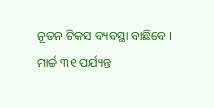ନୂତନ ଟିକସ ବ୍ୟବସ୍ଥା ବାଛିବେ । ମାର୍ଚ୍ଚ ୩୧ ପର୍ଯ୍ୟନ୍ତ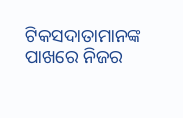ଟିକସଦାତାମାନଙ୍କ ପାଖରେ ନିଜର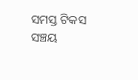ସମସ୍ତ ଟିକସ ସଞ୍ଚୟ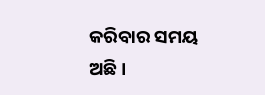କରିବାର ସମୟ ଅଛି ।